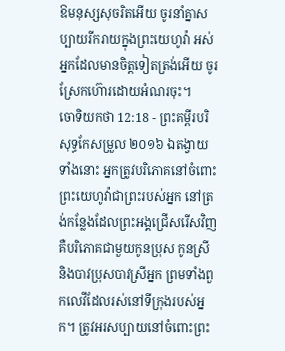ឱមនុស្សសុចរិតអើយ ចូរនាំគ្នាសប្បាយរីករាយក្នុងព្រះយេហូវ៉ា អស់អ្នកដែលមានចិត្តទៀតត្រង់អើយ ចូរស្រែកហ៊ោរដោយអំណរចុះ។
ចោទិយកថា 12:18 - ព្រះគម្ពីរបរិសុទ្ធកែសម្រួល ២០១៦ ឯតង្វាយទាំងនោះ អ្នកត្រូវបរិភោគនៅចំពោះព្រះយេហូវ៉ាជាព្រះរបស់អ្នក នៅត្រង់កន្លែងដែលព្រះអង្គជ្រើសរើសវិញ គឺបរិភោគជាមួយកូនប្រុស កូនស្រី និងបាវប្រុសបាវស្រីអ្នក ព្រមទាំងពួកលេវីដែលរស់នៅទីក្រុងរបស់អ្នក។ ត្រូវអរសប្បាយនៅចំពោះព្រះ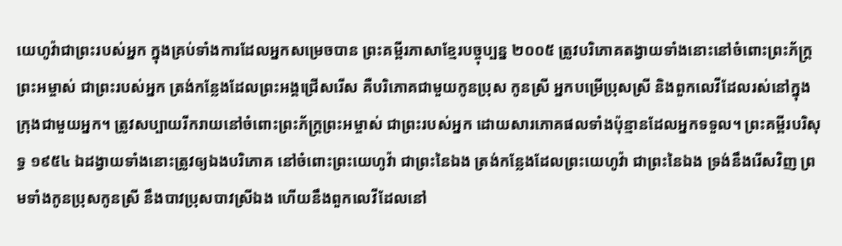យេហូវ៉ាជាព្រះរបស់អ្នក ក្នុងគ្រប់ទាំងការដែលអ្នកសម្រេចបាន ព្រះគម្ពីរភាសាខ្មែរបច្ចុប្បន្ន ២០០៥ ត្រូវបរិភោគតង្វាយទាំងនោះនៅចំពោះព្រះភ័ក្ត្រព្រះអម្ចាស់ ជាព្រះរបស់អ្នក ត្រង់កន្លែងដែលព្រះអង្គជ្រើសរើស គឺបរិភោគជាមួយកូនប្រុស កូនស្រី អ្នកបម្រើប្រុសស្រី និងពួកលេវីដែលរស់នៅក្នុងក្រុងជាមួយអ្នក។ ត្រូវសប្បាយរីករាយនៅចំពោះព្រះភ័ក្ត្រព្រះអម្ចាស់ ជាព្រះរបស់អ្នក ដោយសារភោគផលទាំងប៉ុន្មានដែលអ្នកទទួល។ ព្រះគម្ពីរបរិសុទ្ធ ១៩៥៤ ឯដង្វាយទាំងនោះត្រូវឲ្យឯងបរិភោគ នៅចំពោះព្រះយេហូវ៉ា ជាព្រះនៃឯង ត្រង់កន្លែងដែលព្រះយេហូវ៉ា ជាព្រះនៃឯង ទ្រង់នឹងរើសវិញ ព្រមទាំងកូនប្រុសកូនស្រី នឹងបាវប្រុសបាវស្រីឯង ហើយនឹងពួកលេវីដែលនៅ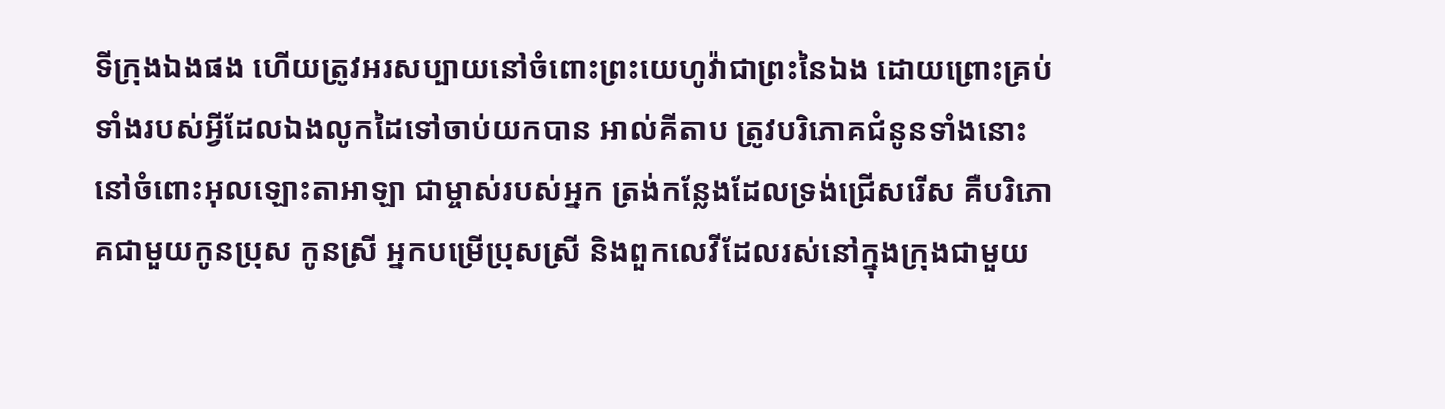ទីក្រុងឯងផង ហើយត្រូវអរសប្បាយនៅចំពោះព្រះយេហូវ៉ាជាព្រះនៃឯង ដោយព្រោះគ្រប់ទាំងរបស់អ្វីដែលឯងលូកដៃទៅចាប់យកបាន អាល់គីតាប ត្រូវបរិភោគជំនូនទាំងនោះ នៅចំពោះអុលឡោះតាអាឡា ជាម្ចាស់របស់អ្នក ត្រង់កន្លែងដែលទ្រង់ជ្រើសរើស គឺបរិភោគជាមួយកូនប្រុស កូនស្រី អ្នកបម្រើប្រុសស្រី និងពួកលេវីដែលរស់នៅក្នុងក្រុងជាមួយ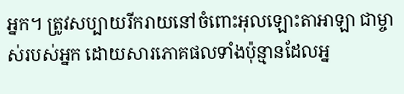អ្នក។ ត្រូវសប្បាយរីករាយនៅចំពោះអុលឡោះតាអាឡា ជាម្ចាស់របស់អ្នក ដោយសារភោគផលទាំងប៉ុន្មានដែលអ្ន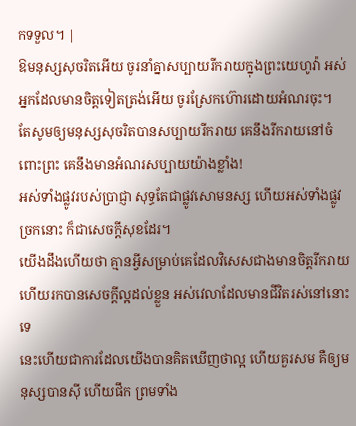កទទួល។ |
ឱមនុស្សសុចរិតអើយ ចូរនាំគ្នាសប្បាយរីករាយក្នុងព្រះយេហូវ៉ា អស់អ្នកដែលមានចិត្តទៀតត្រង់អើយ ចូរស្រែកហ៊ោរដោយអំណរចុះ។
តែសូមឲ្យមនុស្សសុចរិតបានសប្បាយរីករាយ គេនឹងរីករាយនៅចំពោះព្រះ គេនឹងមានអំណរសប្បាយយ៉ាងខ្លាំង!
អស់ទាំងផ្លូវរបស់ប្រាជ្ញា សុទ្ធតែជាផ្លូវសោមនស្ស ហើយអស់ទាំងផ្លូវច្រកនោះ ក៏ជាសេចក្ដីសុខដែរ។
យើងដឹងហើយថា គ្មានអ្វីសម្រាប់គេដែលវិសេសជាងមានចិត្តរីករាយ ហើយរកបានសេចក្ដីល្អដល់ខ្លួន អស់វេលាដែលមានជីវិតរស់នៅនោះទេ
នេះហើយជាការដែលយើងបានគិតឃើញថាល្អ ហើយគួរសម គឺឲ្យមនុស្សបានស៊ី ហើយផឹក ព្រមទាំង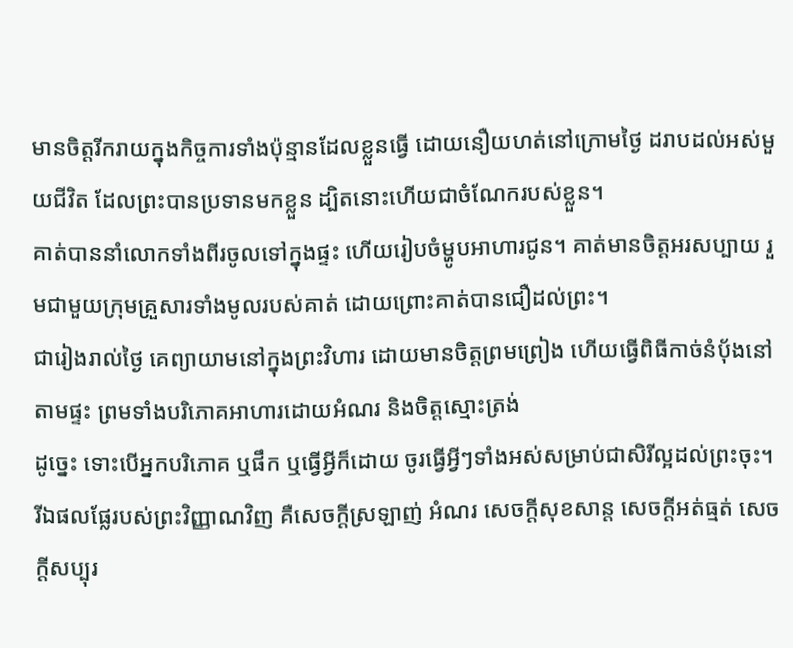មានចិត្តរីករាយក្នុងកិច្ចការទាំងប៉ុន្មានដែលខ្លួនធ្វើ ដោយនឿយហត់នៅក្រោមថ្ងៃ ដរាបដល់អស់មួយជីវិត ដែលព្រះបានប្រទានមកខ្លួន ដ្បិតនោះហើយជាចំណែករបស់ខ្លួន។
គាត់បាននាំលោកទាំងពីរចូលទៅក្នុងផ្ទះ ហើយរៀបចំម្ហូបអាហារជូន។ គាត់មានចិត្តអរសប្បាយ រួមជាមួយក្រុមគ្រួសារទាំងមូលរបស់គាត់ ដោយព្រោះគាត់បានជឿដល់ព្រះ។
ជារៀងរាល់ថ្ងៃ គេព្យាយាមនៅក្នុងព្រះវិហារ ដោយមានចិត្តព្រមព្រៀង ហើយធ្វើពិធីកាច់នំបុ័ងនៅតាមផ្ទះ ព្រមទាំងបរិភោគអាហារដោយអំណរ និងចិត្តស្មោះត្រង់
ដូច្នេះ ទោះបើអ្នកបរិភោគ ឬផឹក ឬធ្វើអ្វីក៏ដោយ ចូរធ្វើអ្វីៗទាំងអស់សម្រាប់ជាសិរីល្អដល់ព្រះចុះ។
រីឯផលផ្លែរបស់ព្រះវិញ្ញាណវិញ គឺសេចក្ដីស្រឡាញ់ អំណរ សេចក្ដីសុខសាន្ត សេចក្ដីអត់ធ្មត់ សេចក្ដីសប្បុរ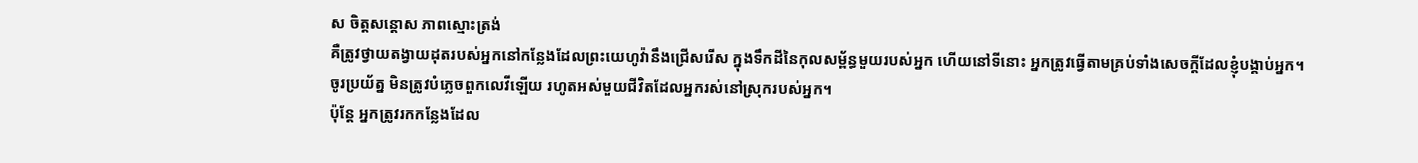ស ចិត្តសន្ដោស ភាពស្មោះត្រង់
គឺត្រូវថ្វាយតង្វាយដុតរបស់អ្នកនៅកន្លែងដែលព្រះយេហូវ៉ានឹងជ្រើសរើស ក្នុងទឹកដីនៃកុលសម្ព័ន្ធមួយរបស់អ្នក ហើយនៅទីនោះ អ្នកត្រូវធ្វើតាមគ្រប់ទាំងសេចក្ដីដែលខ្ញុំបង្គាប់អ្នក។
ចូរប្រយ័ត្ន មិនត្រូវបំភ្លេចពួកលេវីឡើយ រហូតអស់មួយជីវិតដែលអ្នករស់នៅស្រុករបស់អ្នក។
ប៉ុន្ដែ អ្នកត្រូវរកកន្លែងដែល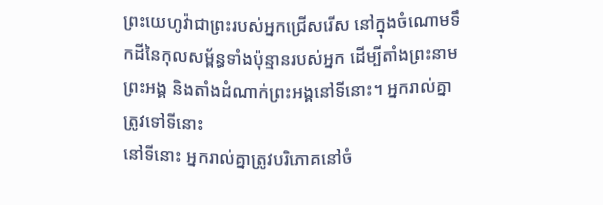ព្រះយេហូវ៉ាជាព្រះរបស់អ្នកជ្រើសរើស នៅក្នុងចំណោមទឹកដីនៃកុលសម្ព័ន្ធទាំងប៉ុន្មានរបស់អ្នក ដើម្បីតាំងព្រះនាមព្រះអង្គ និងតាំងដំណាក់ព្រះអង្គនៅទីនោះ។ អ្នករាល់គ្នាត្រូវទៅទីនោះ
នៅទីនោះ អ្នករាល់គ្នាត្រូវបរិភោគនៅចំ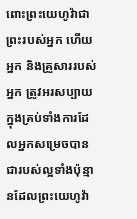ពោះព្រះយេហូវ៉ាជាព្រះរបស់អ្នក ហើយអ្នក និងគ្រួសាររបស់អ្នក ត្រូវអរសប្បាយក្នុងគ្រប់ទាំងការដែលអ្នកសម្រេចបាន ជារបស់ល្អទាំងប៉ុន្មានដែលព្រះយេហូវ៉ា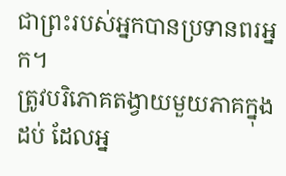ជាព្រះរបស់អ្នកបានប្រទានពរអ្នក។
ត្រូវបរិភោគតង្វាយមួយភាគក្នុងដប់ ដែលអ្ន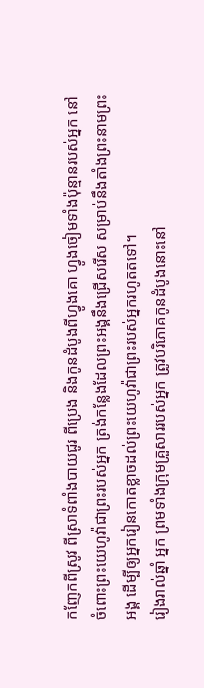កញែកពីស្រូវ ពីស្រាទំពាំងបាយជូរ ពីប្រេង និងកូនដំបូងពីហ្វូងគោ ហ្វូងចៀមទាំងប៉ុន្មានរបស់អ្នក នៅចំពោះព្រះយេហូវ៉ាជាព្រះរបស់អ្នក ត្រង់កន្លែងដែលព្រះអង្គនឹងជ្រើសរើស សម្រាប់នឹងតាំងព្រះនាមព្រះអង្គ ដើម្បីឲ្យអ្នករៀនកោតខ្លាចដល់ព្រះយេហូវ៉ាជាព្រះរបស់អ្នករហូតតទៅ។
រៀងរាល់ឆ្នាំ អ្នក ព្រមទាំងក្រុមគ្រួសាររបស់អ្នក ត្រូវបរិភោគកូនដំបូងនោះនៅ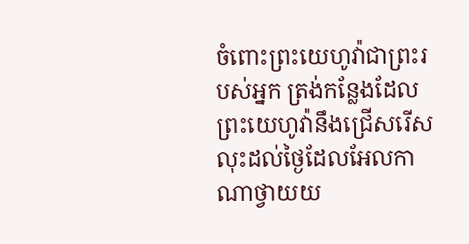ចំពោះព្រះយេហូវ៉ាជាព្រះរបស់អ្នក ត្រង់កន្លែងដែលព្រះយេហូវ៉ានឹងជ្រើសរើស
លុះដល់ថ្ងៃដែលអែលកាណាថ្វាយយ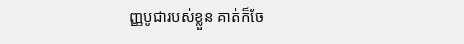ញ្ញបូជារបស់ខ្លួន គាត់ក៏ចែ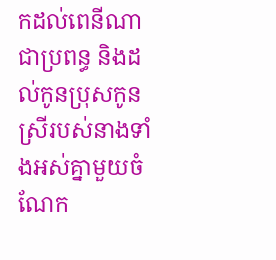កដល់ពេនីណាជាប្រពន្ធ និងដល់កូនប្រុសកូនស្រីរបស់នាងទាំងអស់គ្នាមួយចំណែក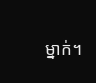ម្នាក់។